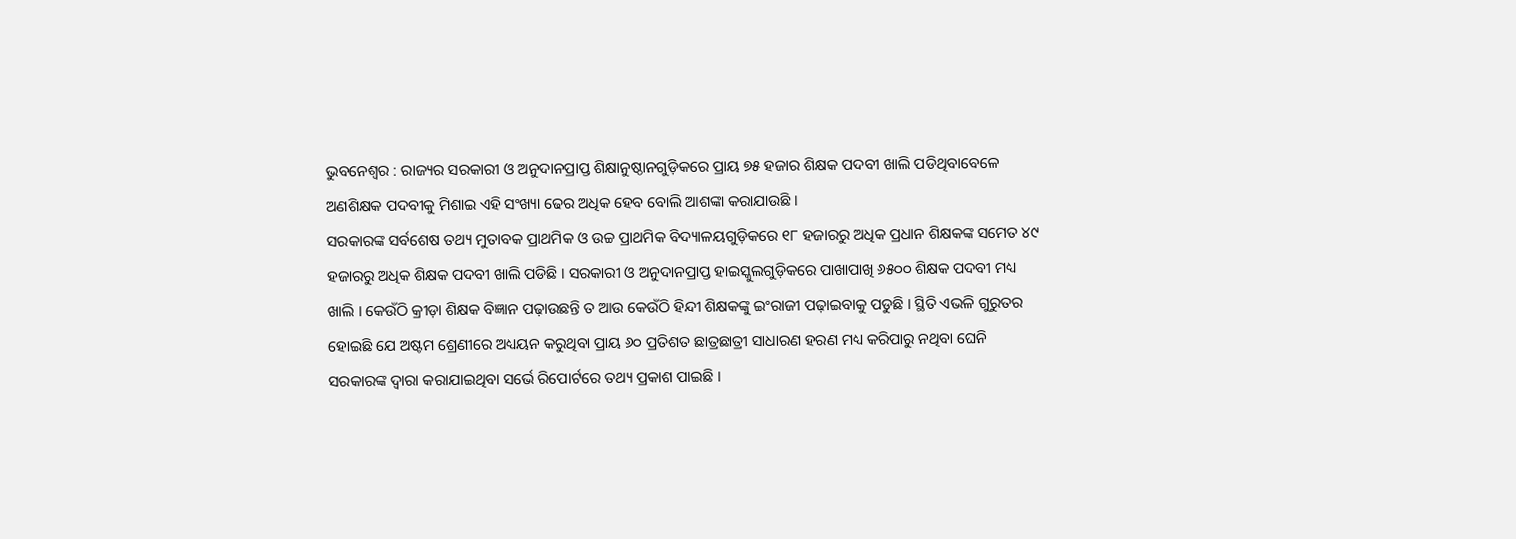ଭୁବନେଶ୍ୱର : ରାଜ୍ୟର ସରକାରୀ ଓ ଅନୁଦାନପ୍ରାପ୍ତ ଶିକ୍ଷାନୁଷ୍ଠାନଗୁଡ଼ିକରେ ପ୍ରାୟ ୭୫ ହଜାର ଶିକ୍ଷକ ପଦବୀ ଖାଲି ପଡିଥିବାବେଳେ ଅଣଶିକ୍ଷକ ପଦବୀକୁ ମିଶାଇ ଏହି ସଂଖ୍ୟା ଢେର ଅଧିକ ହେବ ବୋଲି ଆଶଙ୍କା କରାଯାଉଛି ।
ସରକାରଙ୍କ ସର୍ବଶେଷ ତଥ୍ୟ ମୁତାବକ ପ୍ରାଥମିକ ଓ ଉଚ୍ଚ ପ୍ରାଥମିକ ବିଦ୍ୟାଳୟଗୁଡ଼ିକରେ ୧୮ ହଜାରରୁ ଅଧିକ ପ୍ରଧାନ ଶିକ୍ଷକଙ୍କ ସମେତ ୪୯ ହଜାରରୁ ଅଧିକ ଶିକ୍ଷକ ପଦବୀ ଖାଲି ପଡିଛି । ସରକାରୀ ଓ ଅନୁଦାନପ୍ରାପ୍ତ ହାଇସ୍କୁଲଗୁଡ଼ିକରେ ପାଖାପାଖି ୬୫୦୦ ଶିକ୍ଷକ ପଦବୀ ମଧ୍ୟ ଖାଲି । କେଉଁଠି କ୍ରୀଡ଼ା ଶିକ୍ଷକ ବିଜ୍ଞାନ ପଢ଼ାଉଛନ୍ତି ତ ଆଉ କେଉଁଠି ହିନ୍ଦୀ ଶିକ୍ଷକଙ୍କୁ ଇଂରାଜୀ ପଢ଼ାଇବାକୁ ପଡୁଛି । ସ୍ଥିତି ଏଭଳି ଗୁରୁତର ହୋଇଛି ଯେ ଅଷ୍ଟମ ଶ୍ରେଣୀରେ ଅଧ୍ୟୟନ କରୁଥିବା ପ୍ରାୟ ୬୦ ପ୍ରତିଶତ ଛାତ୍ରଛାତ୍ରୀ ସାଧାରଣ ହରଣ ମଧ୍ୟ କରିପାରୁ ନଥିବା ଘେନି ସରକାରଙ୍କ ଦ୍ୱାରା କରାଯାଇଥିବା ସର୍ଭେ ରିପୋର୍ଟରେ ତଥ୍ୟ ପ୍ରକାଶ ପାଇଛି ।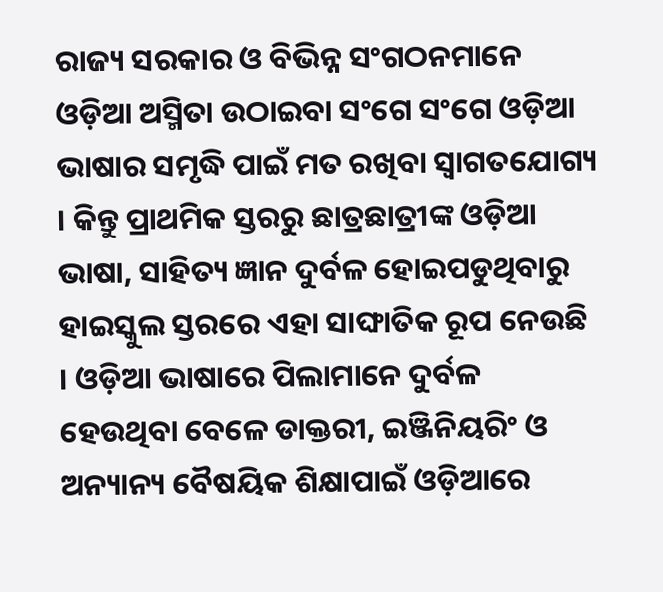ରାଜ୍ୟ ସରକାର ଓ ବିଭିନ୍ନ ସଂଗଠନମାନେ ଓଡ଼ିଆ ଅସ୍ମିତା ଉଠାଇବା ସଂଗେ ସଂଗେ ଓଡ଼ିଆ ଭାଷାର ସମୃଦ୍ଧି ପାଇଁ ମତ ରଖିବା ସ୍ୱାଗତଯୋଗ୍ୟ । କିନ୍ତୁ ପ୍ରାଥମିକ ସ୍ତରରୁ ଛାତ୍ରଛାତ୍ରୀଙ୍କ ଓଡ଼ିଆ ଭାଷା, ସାହିତ୍ୟ ଜ୍ଞାନ ଦୁର୍ବଳ ହୋଇପଡୁଥିବାରୁ ହାଇସ୍କୁଲ ସ୍ତରରେ ଏହା ସାଙ୍ଘାତିକ ରୂପ ନେଉଛି । ଓଡ଼ିଆ ଭାଷାରେ ପିଲାମାନେ ଦୁର୍ବଳ ହେଉଥିବା ବେଳେ ଡାକ୍ତରୀ, ଇଞ୍ଜିନିୟରିଂ ଓ ଅନ୍ୟାନ୍ୟ ବୈଷୟିକ ଶିକ୍ଷାପାଇଁ ଓଡ଼ିଆରେ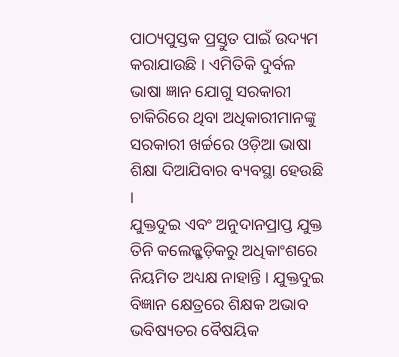ପାଠ୍ୟପୁସ୍ତକ ପ୍ରସ୍ତୁତ ପାଇଁ ଉଦ୍ୟମ କରାଯାଉଛି । ଏମିତିକି ଦୁର୍ବଳ ଭାଷା ଜ୍ଞାନ ଯୋଗୁ ସରକାରୀ ଚାକିରିରେ ଥିବା ଅଧିକାରୀମାନଙ୍କୁ ସରକାରୀ ଖର୍ଚ୍ଚରେ ଓଡ଼ିଆ ଭାଷା ଶିକ୍ଷା ଦିଆଯିବାର ବ୍ୟବସ୍ଥା ହେଉଛି ।
ଯୁକ୍ତଦୁଇ ଏବଂ ଅନୁଦାନପ୍ରାପ୍ତ ଯୁକ୍ତ ତିନି କଲେଜ୍ଗୁଡ଼ିକରୁ ଅଧିକାଂଶରେ ନିୟମିତ ଅଧ୍ୟକ୍ଷ ନାହାନ୍ତି । ଯୁକ୍ତଦୁଇ ବିଜ୍ଞାନ କ୍ଷେତ୍ରରେ ଶିକ୍ଷକ ଅଭାବ ଭବିଷ୍ୟତର ବୈଷୟିକ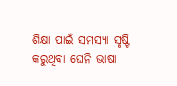ଶିକ୍ଷା ପାଇଁ ସମସ୍ୟା ସୃଷ୍ଟି କରୁଥିବା ଘେନି ଭାଷା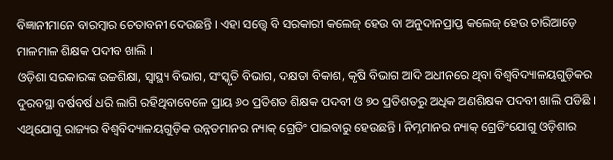ବିଜ୍ଞାନୀମାନେ ବାରମ୍ବାର ଚେତାବନୀ ଦେଉଛନ୍ତି । ଏହା ସତ୍ତ୍ୱେ ବି ସରକାରୀ କଲେଜ୍ ହେଉ ବା ଅନୁଦାନପ୍ରାପ୍ତ କଲେଜ୍ ହେଉ ଚାରିଆଡ଼େ ମାଳମାଳ ଶିକ୍ଷକ ପଦୀବ ଖାଲି ।
ଓଡ଼ିଶା ସରକାରଙ୍କ ଉଚ୍ଚଶିକ୍ଷା, ସ୍ୱାସ୍ଥ୍ୟ ବିଭାଗ, ସଂସ୍କୃତି ବିଭାଗ, ଦକ୍ଷତା ବିକାଶ, କୃଷି ବିଭାଗ ଆଦି ଅଧୀନରେ ଥିବା ବିଶ୍ୱବିଦ୍ୟାଳୟଗୁଡ଼ିକର ଦୁରବସ୍ଥା ବର୍ଷବର୍ଷ ଧରି ଲାଗି ରହିଥିବାବେଳେ ପ୍ରାୟ ୬୦ ପ୍ରତିଶତ ଶିକ୍ଷକ ପଦବୀ ଓ ୭୦ ପ୍ରତିଶତରୁ ଅଧିକ ଅଣଶିକ୍ଷକ ପଦବୀ ଖାଲି ପଡିଛି । ଏଥିଯୋଗୁ ରାଜ୍ୟର ବିଶ୍ୱବିଦ୍ୟାଳୟଗୁଡ଼ିକ ଉନ୍ନତମାନର ନ୍ୟାକ୍ ଗ୍ରେଡିଂ ପାଇବାରୁ ହେଉଛନ୍ତି । ନିମ୍ନମାନର ନ୍ୟାକ୍ ଗ୍ରେଡିଂଯୋଗୁ ଓଡ଼ିଶାର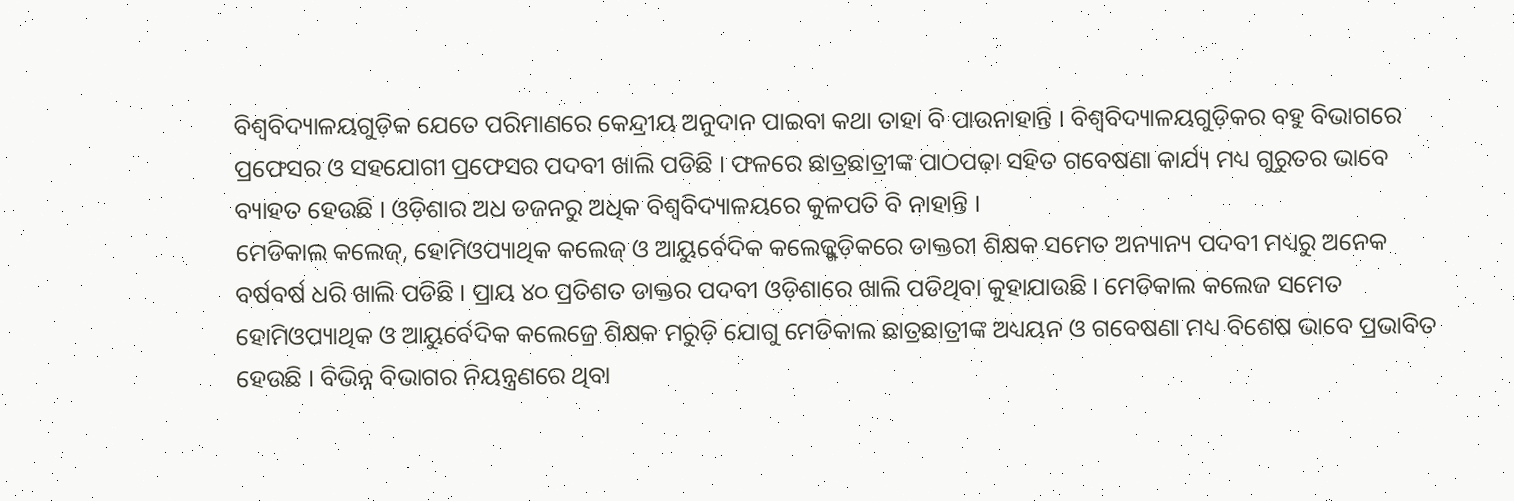ବିଶ୍ୱବିଦ୍ୟାଳୟଗୁଡ଼ିକ ଯେତେ ପରିମାଣରେ କେନ୍ଦ୍ରୀୟ ଅନୁଦାନ ପାଇବା କଥା ତାହା ବି ପାଉନାହାନ୍ତି । ବିଶ୍ୱବିଦ୍ୟାଳୟଗୁଡ଼ିକର ବହୁ ବିଭାଗରେ ପ୍ରଫେସର ଓ ସହଯୋଗୀ ପ୍ରଫେସର ପଦବୀ ଖାଲି ପଡିଛି । ଫଳରେ ଛାତ୍ରଛାତ୍ରୀଙ୍କ ପାଠପଢ଼ା ସହିତ ଗବେଷଣା କାର୍ଯ୍ୟ ମଧ୍ୟ ଗୁରୁତର ଭାବେ ବ୍ୟାହତ ହେଉଛି । ଓଡ଼ିଶାର ଅଧ ଡଜନରୁ ଅଧିକ ବିଶ୍ୱବିଦ୍ୟାଳୟରେ କୁଳପତି ବି ନାହାନ୍ତି ।
ମେଡିକାଲ କଲେଜ୍, ହୋମିଓପ୍ୟାଥିକ କଲେଜ୍ ଓ ଆୟୁର୍ବେଦିକ କଲେଜ୍ଗୁଡ଼ିକରେ ଡାକ୍ତରୀ ଶିକ୍ଷକ ସମେତ ଅନ୍ୟାନ୍ୟ ପଦବୀ ମଧ୍ୟରୁ ଅନେକ ବର୍ଷବର୍ଷ ଧରି ଖାଲି ପଡିଛି । ପ୍ରାୟ ୪୦ ପ୍ରତିଶତ ଡାକ୍ତର ପଦବୀ ଓଡ଼ିଶାରେ ଖାଲି ପଡିଥିବା କୁହାଯାଉଛି । ମେଡିକାଲ କଲେଜ ସମେତ ହୋମିଓପ୍ୟାଥିକ ଓ ଆୟୁର୍ବେଦିକ କଲେଜ୍ରେ ଶିକ୍ଷକ ମରୁଡ଼ି ଯୋଗୁ ମେଡିକାଲ ଛାତ୍ରଛାତ୍ରୀଙ୍କ ଅଧ୍ୟୟନ ଓ ଗବେଷଣା ମଧ୍ୟ ବିଶେଷ ଭାବେ ପ୍ରଭାବିତ ହେଉଛି । ବିଭିନ୍ନ ବିଭାଗର ନିୟନ୍ତ୍ରଣରେ ଥିବା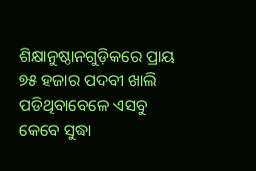ଶିକ୍ଷାନୁଷ୍ଠାନଗୁଡ଼ିକରେ ପ୍ରାୟ ୭୫ ହଜାର ପଦବୀ ଖାଲି ପଡିଥିବାବେଳେ ଏସବୁ କେବେ ସୁଦ୍ଧା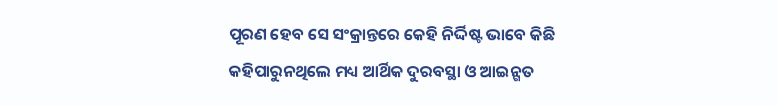ପୂରଣ ହେବ ସେ ସଂକ୍ରାନ୍ତରେ କେହି ନିର୍ଦ୍ଦିଷ୍ଟ ଭାବେ କିଛି କହିପାରୁନଥିଲେ ମଧ୍ୟ ଆର୍ଥିକ ଦୁରବସ୍ଥା ଓ ଆଇନ୍ଗତ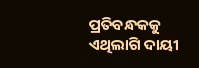ପ୍ରତିବନ୍ଧକକୁ ଏଥିଲାଗି ଦାୟୀ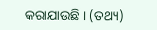କରାଯାଉଛି । (ତଥ୍ୟ)